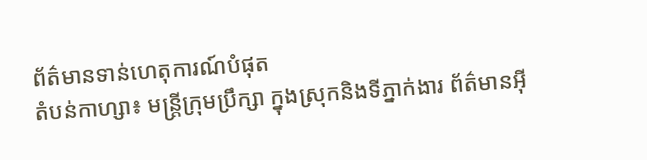ព័ត៌មានទាន់ហេតុការណ៍បំផុត
តំបន់កាហ្សា៖ មន្ត្រីក្រុមប្រឹក្សា ក្នុងស្រុកនិងទីភ្នាក់ងារ ព័ត៌មានអ៊ី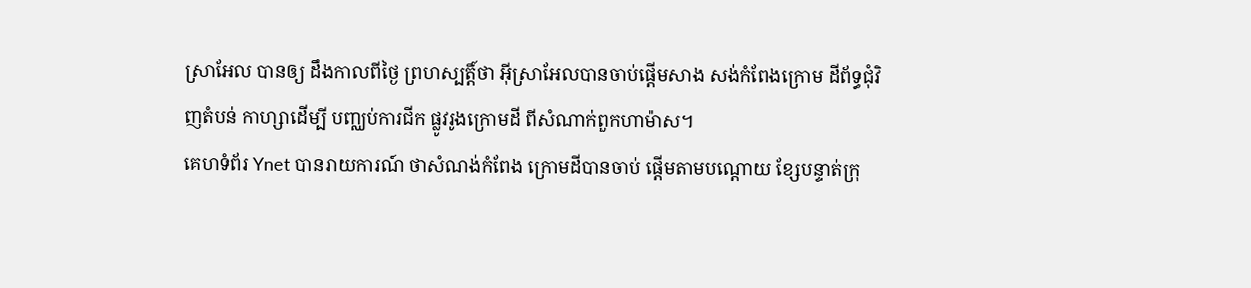ស្រាអែល បានឲ្យ ដឹងកាលពីថ្ងៃ ព្រហស្បត្តិ៍ថា អ៊ីស្រាអែលបានចាប់ផ្តើមសាង សង់កំពែងក្រោម ដីព័ទ្ធជុំវិញតំបន់ កាហ្សាដើម្បី បញ្ឈប់ការជីក ផ្លូវរូងក្រោមដី ពីសំណាក់ពួកហាម៉ាស។
គេហទំព័រ Ynet បានរាយការណ៍ ថាសំណង់កំពែង ក្រោមដីបានចាប់ ផ្តើមតាមបណ្តោយ ខ្សែបន្ទាត់ក្រុ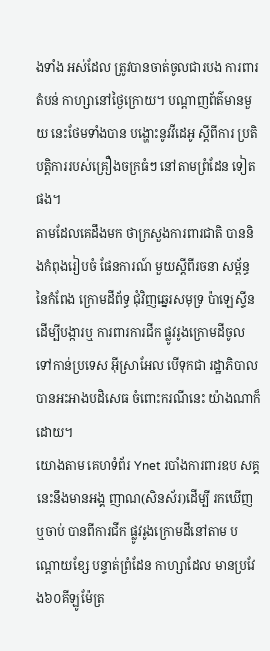ងទាំង អស់ដែល ត្រូវបានចាត់ចូលជារបង ការពារតំបន់ កាហ្សានៅថ្ងៃក្រោយ។ បណ្តាញព័ត៌មានមួយ នេះថែមទាំងបាន បង្ហោះនូវវីដេអូ ស្តីពីការ ប្រតិបត្តិការរបស់គ្រឿងចក្រធំៗ នៅតាមព្រំដែន ទៀតផង។
តាមដែលគេដឹងមក ថាក្រសួងការពារជាតិ បាននិងកំពុងរៀបចំ ផែនការណ៍ មួយស្តីពីរចនា សម្ព័ន្ធនៃកំពែង ក្រោមដីព័ទ្ធ ជុំវិញឆ្នេរសមុទ្រ ប៉ាឡេស្ទីន ដើម្បីបង្ការឬ ការពារការជីក ផ្លូវរូងក្រោមដីចូល ទៅកាន់ប្រទេស អ៊ីស្រាអែល បើទុកជា រដ្ឋាភិបាលបានអះអាងបដិសេធ ចំពោះករណីនេះ យ៉ាងណាក៏ដោយ។
យោងតាម គេហទំព័រ Ynet របាំងការពារឧប សគ្គនេះនឹងមានអង្គ ញាណ(សិនស័រ)ដើម្បី រកឃើញឬចាប់ បានពីការជីក ផ្លូវរូងក្រោមដីនៅតាម បណ្តោយខ្សែ បន្ទាត់ព្រំដែន កាហ្សាដែល មានប្រវែង៦០គីឡូម៉ែត្រ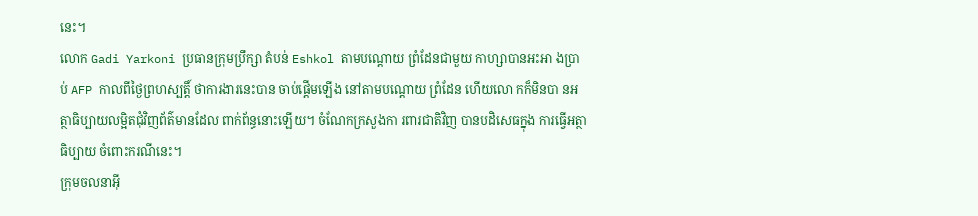នេះ។
លោក Gadi Yarkoni ប្រធានក្រុមប្រឹក្សា តំបន់ Eshkol តាមបណ្តោយ ព្រំដែនជាមួយ កាហ្សាបានអះអា ងប្រាប់ AFP កាលពីថ្ងៃព្រហស្បត្តិ៍ ថាការងារនេះបាន ចាប់ផ្តើមឡើង នៅតាមបណ្តោយ ព្រំដែន ហើយលោ កក៏មិនបា នអត្ថាធិប្បាយលម្អិតជុំវិញព័ត៌មានដែល ពាក់ព័ន្ធនោះឡើយ។ ចំណែកក្រសួងកា រពារជាតិវិញ បានបដិសេធក្នុង ការធ្វើអត្ថាធិប្បាយ ចំពោះករណីនេះ។
ក្រុមចលនាអ៊ី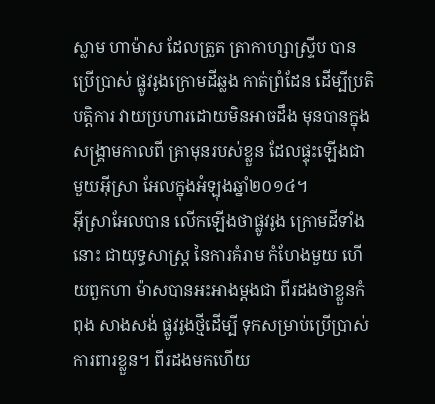ស្លាម ហាម៉ាស ដែលត្រួត ត្រាកាហ្សាស្ទ្រីប បានប្រើប្រាស់ ផ្លូវរូងក្រោមដីឆ្លង កាត់ព្រំដែន ដើម្បីប្រតិបត្តិការ វាយប្រហារដោយមិនអាចដឹង មុនបានក្នុង សង្គ្រាមកាលពី គ្រាមុនរបស់ខ្លួន ដែលផ្ទុះឡើងជា មួយអ៊ីស្រា អែលក្នុងអំឡុងឆ្នាំ២០១៤។
អ៊ីស្រាអែលបាន លើកឡើងថាផ្លូវរូង ក្រោមដីទាំងនោះ ជាយុទ្ធសាស្ត្រ នៃការគំរាម កំហែងមួយ ហើយពួកហា ម៉ាសបានអះអាងម្តងជា ពីរដងថាខ្លួនកំពុង សាងសង់ ផ្លូវរូងថ្មីដើម្បី ទុកសម្រាប់ប្រើប្រាស់ ការពារខ្លួន។ ពីរដងមកហើយ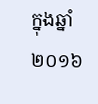ក្នុងឆ្នាំ២០១៦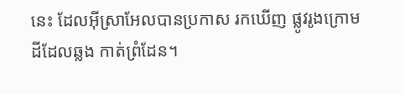នេះ ដែលអ៊ីស្រាអែលបានប្រកាស រកឃើញ ផ្លូវរូងក្រោម ដីដែលឆ្លង កាត់ព្រំដែន។